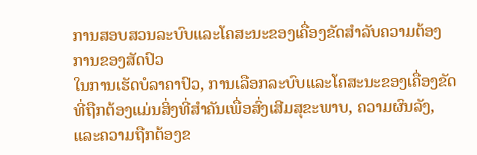ການສອບສວນລະບົບແລະໂຄສະນະຂອງເຄື່ອງຂັດສຳລັບຄວາມຕ້ອງການຂອງສັດປົວ
ໃນການເຮັດບໍລາຄາປົວ, ການເລືອກລະບົບແລະໂຄສະນະຂອງເຄື່ອງຂັດທີ່ຖືກຕ້ອງແມ່ນສິ່ງທີ່ສຳຄັນເພື່ອສົ່ງເສີມສຸຂະພາບ, ຄວາມຜົນລັງ, ແລະຄວາມຖືກຕ້ອງຂ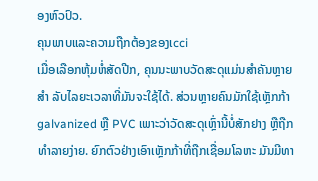ອງຫົວປົວ.
ຄຸນພາບແລະຄວາມຖືກຕ້ອງຂອງເcci
ເມື່ອເລືອກຫຸ້ມຫໍ່ສັດປີກ, ຄຸນນະພາບວັດສະດຸແມ່ນສໍາຄັນຫຼາຍ ສໍາ ລັບໄລຍະເວລາທີ່ມັນຈະໃຊ້ໄດ້. ສ່ວນຫຼາຍຄົນມັກໃຊ້ເຫຼັກກ້າ galvanized ຫຼື PVC ເພາະວ່າວັດສະດຸເຫຼົ່ານີ້ບໍ່ສັກຢາງ ຫຼືຖືກທໍາລາຍງ່າຍ. ຍົກຕົວຢ່າງເອົາເຫຼັກກ້າທີ່ຖືກເຊື່ອມໂລຫະ ມັນມີທາ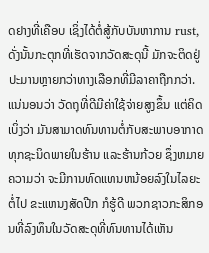ດຢາງທີ່ເຄືອບ ເຊິ່ງໄດ້ຕໍ່ສູ້ກັບບັນຫາການ rust, ດັ່ງນັ້ນກະຕຸກທີ່ເຮັດຈາກວັດສະດຸນີ້ ມັກຈະຕິດຢູ່ປະມານຫຼາຍກວ່າທາງເລືອກທີ່ມີລາຄາຖືກກວ່າ. ແນ່ນອນວ່າ ວັດຖຸທີ່ດີມີຄ່າໃຊ້ຈ່າຍສູງຂຶ້ນ ແຕ່ຄິດເບິ່ງວ່າ ມັນສາມາດທົນທານຕໍ່ກັບສະພາບອາກາດທຸກຊະນິດພາຍໃນຮ້ານ ແລະຮ້ານກ້ວຍ ຊຶ່ງຫມາຍຄວາມວ່າ ຈະມີການທົດແທນຫນ້ອຍລົງໃນໄລຍະຕໍ່ໄປ ຂະແຫນງສັດປີກ ກໍຮູ້ດີ ພວກຊາວກະສິກອນທີ່ລົງທຶນໃນວັດສະດຸທີ່ທົນທານໄດ້ເຫັນ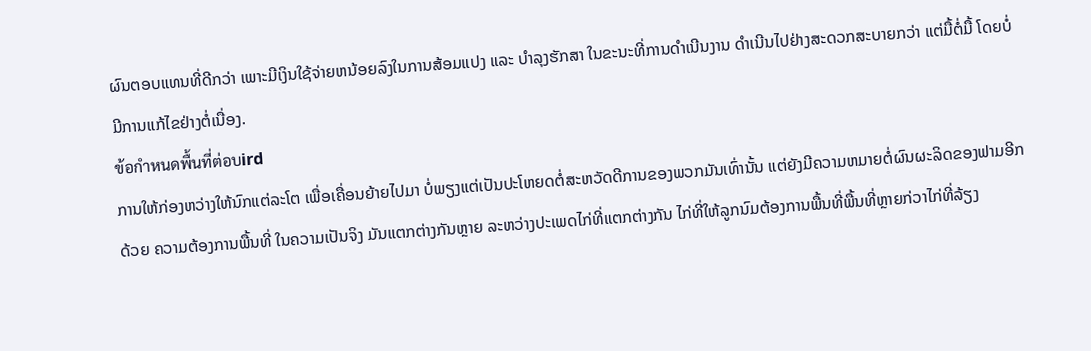ຜົນຕອບແທນທີ່ດີກວ່າ ເພາະມີເງິນໃຊ້ຈ່າຍຫນ້ອຍລົງໃນການສ້ອມແປງ ແລະ ບໍາລຸງຮັກສາ ໃນຂະນະທີ່ການດໍາເນີນງານ ດໍາເນີນໄປຢ່າງສະດວກສະບາຍກວ່າ ແຕ່ມື້ຕໍ່ມື້ ໂດຍບໍ່ມີການແກ້ໄຂຢ່າງຕໍ່ເນື່ອງ.
ข้อกำหนดพื้นที่ต่อบird
ການໃຫ້ກ່ອງຫວ່າງໃຫ້ນົກແຕ່ລະໂຕ ເພື່ອເຄື່ອນຍ້າຍໄປມາ ບໍ່ພຽງແຕ່ເປັນປະໂຫຍດຕໍ່ສະຫວັດດີການຂອງພວກມັນເທົ່ານັ້ນ ແຕ່ຍັງມີຄວາມຫມາຍຕໍ່ຜົນຜະລິດຂອງຟາມອີກດ້ວຍ ຄວາມຕ້ອງການພື້ນທີ່ ໃນຄວາມເປັນຈິງ ມັນແຕກຕ່າງກັນຫຼາຍ ລະຫວ່າງປະເພດໄກ່ທີ່ແຕກຕ່າງກັນ ໄກ່ທີ່ໃຫ້ລູກນົມຕ້ອງການພື້ນທີ່ພື້ນທີ່ຫຼາຍກ່ວາໄກ່ທີ່ລ້ຽງ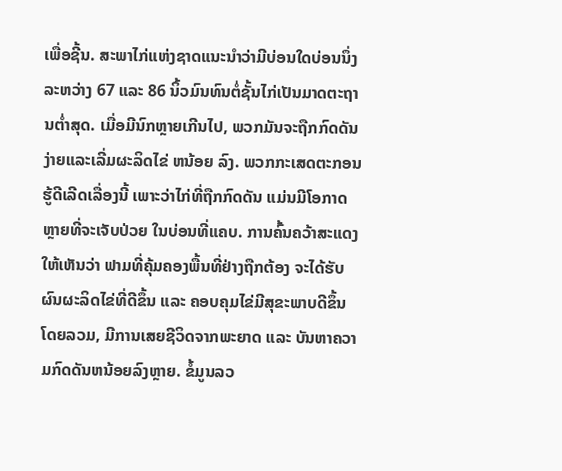ເພື່ອຊີ້ນ. ສະພາໄກ່ແຫ່ງຊາດແນະນໍາວ່າມີບ່ອນໃດບ່ອນນຶ່ງລະຫວ່າງ 67 ແລະ 86 ນິ້ວມົນທົນຕໍ່ຊັ້ນໄກ່ເປັນມາດຕະຖານຕ່ຳສຸດ. ເມື່ອມີນົກຫຼາຍເກີນໄປ, ພວກມັນຈະຖືກກົດດັນງ່າຍແລະເລີ່ມຜະລິດໄຂ່ ຫນ້ອຍ ລົງ. ພວກກະເສດຕະກອນຮູ້ດີເລີດເລື່ອງນີ້ ເພາະວ່າໄກ່ທີ່ຖືກກົດດັນ ແມ່ນມີໂອກາດຫຼາຍທີ່ຈະເຈັບປ່ວຍ ໃນບ່ອນທີ່ແຄບ. ການຄົ້ນຄວ້າສະແດງໃຫ້ເຫັນວ່າ ຟາມທີ່ຄຸ້ມຄອງພື້ນທີ່ຢ່າງຖືກຕ້ອງ ຈະໄດ້ຮັບຜົນຜະລິດໄຂ່ທີ່ດີຂຶ້ນ ແລະ ຄອບຄຸມໄຂ່ມີສຸຂະພາບດີຂຶ້ນ ໂດຍລວມ, ມີການເສຍຊີວິດຈາກພະຍາດ ແລະ ບັນຫາຄວາມກົດດັນຫນ້ອຍລົງຫຼາຍ. ຂໍ້ມູນລວ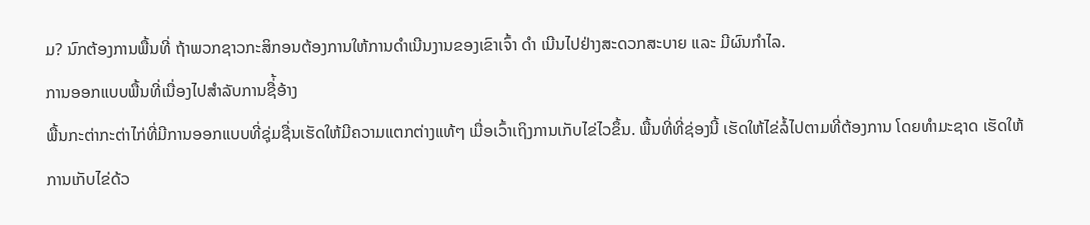ມ? ນົກຕ້ອງການພື້ນທີ່ ຖ້າພວກຊາວກະສິກອນຕ້ອງການໃຫ້ການດໍາເນີນງານຂອງເຂົາເຈົ້າ ດໍາ ເນີນໄປຢ່າງສະດວກສະບາຍ ແລະ ມີຜົນກໍາໄລ.
ການອອກແບບພື້ນທີ່ເນື່ອງໄປສຳລັບການຊື່້ອ້າງ
ພື້ນກະຕ່າກະຕ່າໄກ່ທີ່ມີການອອກແບບທີ່ຊຸ່ມຊື່ນເຮັດໃຫ້ມີຄວາມແຕກຕ່າງແທ້ໆ ເມື່ອເວົ້າເຖິງການເກັບໄຂ່ໄວຂຶ້ນ. ພື້ນທີ່ທີ່ຊ່ອງນີ້ ເຮັດໃຫ້ໄຂ່ລໍ້ໄປຕາມທີ່ຕ້ອງການ ໂດຍທໍາມະຊາດ ເຮັດໃຫ້ການເກັບໄຂ່ດ້ວ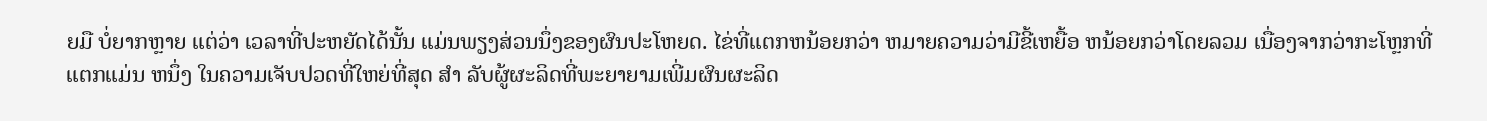ຍມື ບໍ່ຍາກຫຼາຍ ແຕ່ວ່າ ເວລາທີ່ປະຫຍັດໄດ້ນັ້ນ ແມ່ນພຽງສ່ວນນຶ່ງຂອງຜົນປະໂຫຍດ. ໄຂ່ທີ່ແຕກຫນ້ອຍກວ່າ ຫມາຍຄວາມວ່າມີຂີ້ເຫຍື້ອ ຫນ້ອຍກວ່າໂດຍລວມ ເນື່ອງຈາກວ່າກະໂຫຼກທີ່ແຕກແມ່ນ ຫນຶ່ງ ໃນຄວາມເຈັບປວດທີ່ໃຫຍ່ທີ່ສຸດ ສໍາ ລັບຜູ້ຜະລິດທີ່ພະຍາຍາມເພີ່ມຜົນຜະລິດ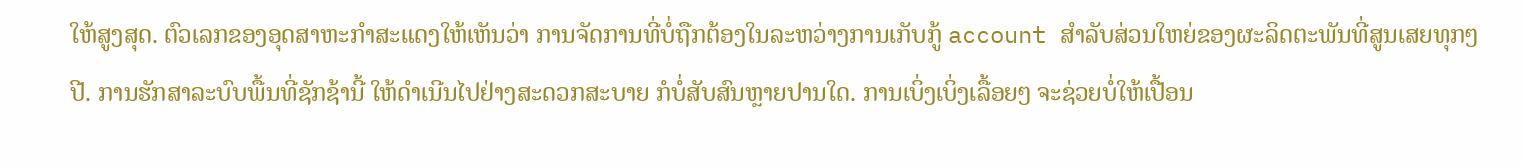ໃຫ້ສູງສຸດ. ຕົວເລກຂອງອຸດສາຫະກໍາສະແດງໃຫ້ເຫັນວ່າ ການຈັດການທີ່ບໍ່ຖືກຕ້ອງໃນລະຫວ່າງການເກັບກູ້ account ສໍາລັບສ່ວນໃຫຍ່ຂອງຜະລິດຕະພັນທີ່ສູນເສຍທຸກໆປີ. ການຮັກສາລະບົບພື້ນທີ່ຊັກຊ້ານີ້ ໃຫ້ດໍາເນີນໄປຢ່າງສະດວກສະບາຍ ກໍບໍ່ສັບສົນຫຼາຍປານໃດ. ການເບິ່ງເບິ່ງເລື້ອຍໆ ຈະຊ່ວຍບໍ່ໃຫ້ເປື້ອນ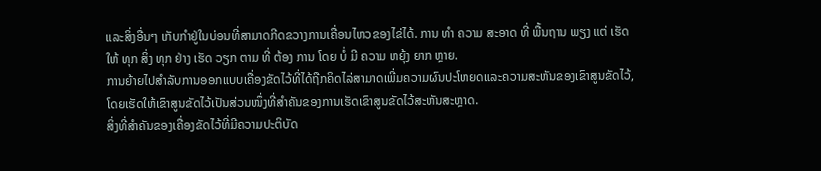ແລະສິ່ງອື່ນໆ ເກັບກໍາຢູ່ໃນບ່ອນທີ່ສາມາດກີດຂວາງການເຄື່ອນໄຫວຂອງໄຂ່ໄດ້. ການ ທໍາ ຄວາມ ສະອາດ ທີ່ ພື້ນຖານ ພຽງ ແຕ່ ເຮັດ ໃຫ້ ທຸກ ສິ່ງ ທຸກ ຢ່າງ ເຮັດ ວຽກ ຕາມ ທີ່ ຕ້ອງ ການ ໂດຍ ບໍ່ ມີ ຄວາມ ຫຍຸ້ງ ຍາກ ຫຼາຍ.
ການຍ້າຍໄປສຳລັບການອອກແບບເຄື່ອງຂັດໄວ້ທີ່ໄດ້ຖືກຄິດໄລ່ສາມາດເພີ່ມຄວາມຜົນປະໂຫຍດແລະຄວາມສະຫັນຂອງເຂົາສູນຂັດໄວ້, ໂດຍເຮັດໃຫ້ເຂົາສູນຂັດໄວ້ເປັນສ່ວນໜຶ່ງທີ່ສຳຄັນຂອງການເຮັດເຂົາສູນຂັດໄວ້ສະຫັນສະຫຼາດ.
ສິ່ງທີ່ສຳຄັນຂອງເຄື່ອງຂັດໄວ້ທີ່ມີຄວາມປະຕິບັດ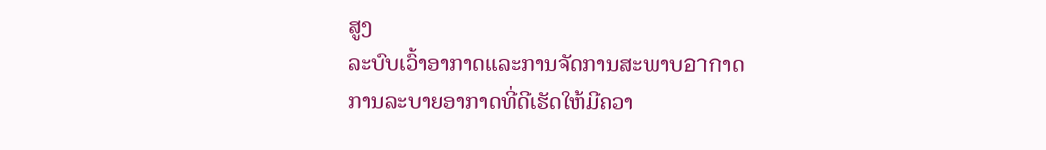ສູງ
ລະບົບເວົ້າອາກາດແລະການຈັດການສະພາບอากາດ
ການລະບາຍອາກາດທີ່ດີເຮັດໃຫ້ມີຄວາ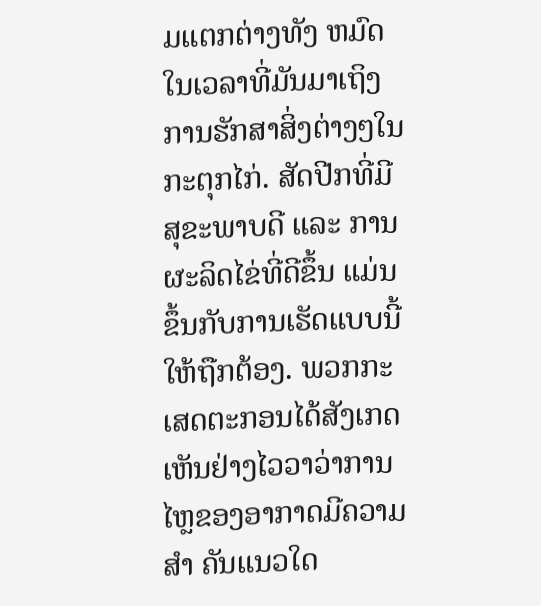ມແຕກຕ່າງທັງ ຫມົດ ໃນເວລາທີ່ມັນມາເຖິງການຮັກສາສິ່ງຕ່າງໆໃນກະຕຸກໄກ່. ສັດປີກທີ່ມີສຸຂະພາບດີ ແລະ ການຜະລິດໄຂ່ທີ່ດີຂຶ້ນ ແມ່ນຂຶ້ນກັບການເຮັດແບບນີ້ໃຫ້ຖືກຕ້ອງ. ພວກກະເສດຕະກອນໄດ້ສັງເກດເຫັນຢ່າງໄວວາວ່າການໄຫຼຂອງອາກາດມີຄວາມ ສໍາ ຄັນແນວໃດ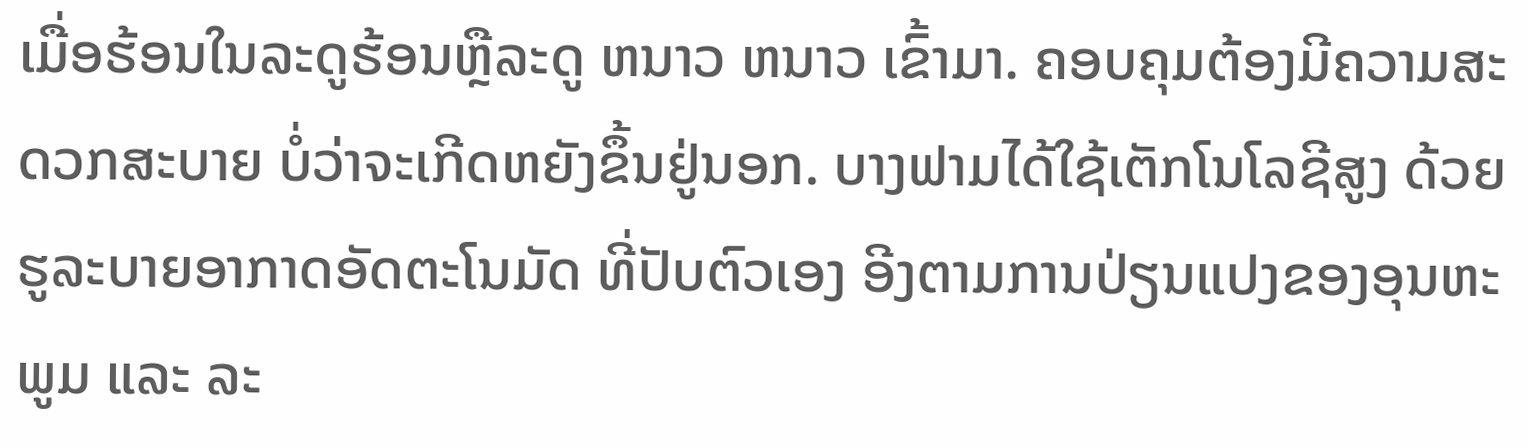ເມື່ອຮ້ອນໃນລະດູຮ້ອນຫຼືລະດູ ຫນາວ ຫນາວ ເຂົ້າມາ. ຄອບຄຸມຕ້ອງມີຄວາມສະດວກສະບາຍ ບໍ່ວ່າຈະເກີດຫຍັງຂຶ້ນຢູ່ນອກ. ບາງຟາມໄດ້ໃຊ້ເຕັກໂນໂລຊີສູງ ດ້ວຍຮູລະບາຍອາກາດອັດຕະໂນມັດ ທີ່ປັບຕົວເອງ ອີງຕາມການປ່ຽນແປງຂອງອຸນຫະພູມ ແລະ ລະ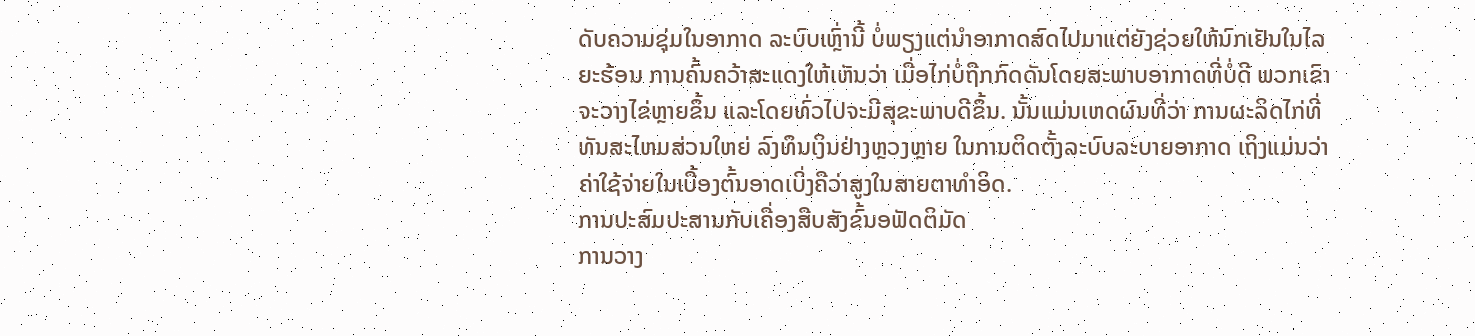ດັບຄວາມຊຸ່ມໃນອາກາດ ລະບົບເຫຼົ່ານີ້ ບໍ່ພຽງແຕ່ນໍາອາກາດສົດໄປມາແຕ່ຍັງຊ່ວຍໃຫ້ນົກເຢັນໃນໄລຍະຮ້ອນ ການຄົ້ນຄວ້າສະແດງໃຫ້ເຫັນວ່າ ເມື່ອໄກ່ບໍ່ຖືກກົດດັນໂດຍສະພາບອາກາດທີ່ບໍ່ດີ ພວກເຂົາຈະວາງໄຂ່ຫຼາຍຂຶ້ນ ແລະໂດຍທົ່ວໄປຈະມີສຸຂະພາບດີຂຶ້ນ. ນັ້ນແມ່ນເຫດຜົນທີ່ວ່າ ການຜະລິດໄກ່ທີ່ທັນສະໄຫມສ່ວນໃຫຍ່ ລົງທຶນເງິນຢ່າງຫຼວງຫຼາຍ ໃນການຕິດຕັ້ງລະບົບລະບາຍອາກາດ ເຖິງແມ່ນວ່າຄ່າໃຊ້ຈ່າຍໃນເບື້ອງຕົ້ນອາດເບິ່ງຄືວ່າສູງໃນສາຍຕາທໍາອິດ.
ການປະສົມປະສານກັບເຄື່ອງສືບສັງຂົ້ນອຟັດຕິມັດ
ການວາງ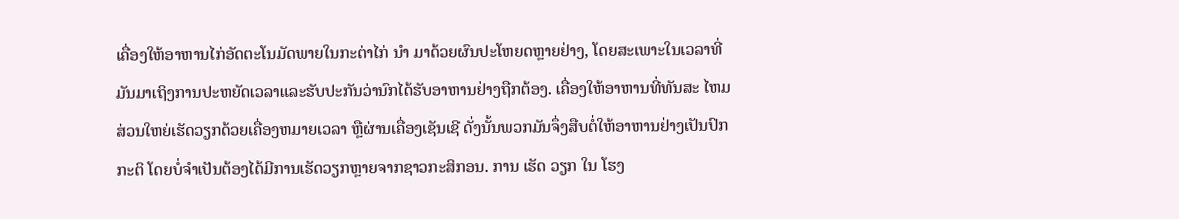ເຄື່ອງໃຫ້ອາຫານໄກ່ອັດຕະໂນມັດພາຍໃນກະຕ່າໄກ່ ນໍາ ມາດ້ວຍຜົນປະໂຫຍດຫຼາຍຢ່າງ, ໂດຍສະເພາະໃນເວລາທີ່ມັນມາເຖິງການປະຫຍັດເວລາແລະຮັບປະກັນວ່ານົກໄດ້ຮັບອາຫານຢ່າງຖືກຕ້ອງ. ເຄື່ອງໃຫ້ອາຫານທີ່ທັນສະ ໄຫມ ສ່ວນໃຫຍ່ເຮັດວຽກດ້ວຍເຄື່ອງຫມາຍເວລາ ຫຼືຜ່ານເຄື່ອງເຊັນເຊີ ດັ່ງນັ້ນພວກມັນຈຶ່ງສືບຕໍ່ໃຫ້ອາຫານຢ່າງເປັນປົກກະຕິ ໂດຍບໍ່ຈໍາເປັນຕ້ອງໄດ້ມີການເຮັດວຽກຫຼາຍຈາກຊາວກະສິກອນ. ການ ເຮັດ ວຽກ ໃນ ໂຮງ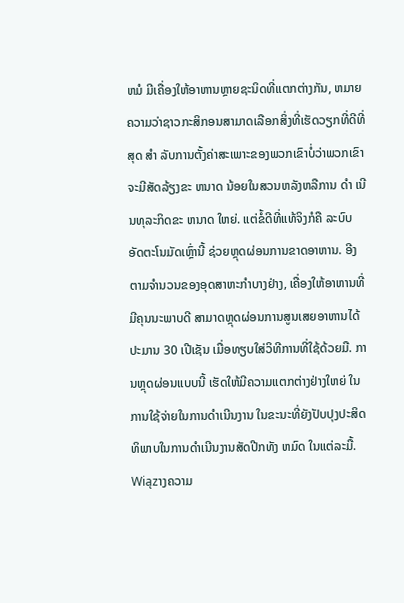ຫມໍ ມີເຄື່ອງໃຫ້ອາຫານຫຼາຍຊະນິດທີ່ແຕກຕ່າງກັນ, ຫມາຍ ຄວາມວ່າຊາວກະສິກອນສາມາດເລືອກສິ່ງທີ່ເຮັດວຽກທີ່ດີທີ່ສຸດ ສໍາ ລັບການຕັ້ງຄ່າສະເພາະຂອງພວກເຂົາບໍ່ວ່າພວກເຂົາຈະມີສັດລ້ຽງຂະ ຫນາດ ນ້ອຍໃນສວນຫລັງຫລືການ ດໍາ ເນີນທຸລະກິດຂະ ຫນາດ ໃຫຍ່. ແຕ່ຂໍ້ດີທີ່ແທ້ຈິງກໍຄື ລະບົບອັດຕະໂນມັດເຫຼົ່ານີ້ ຊ່ວຍຫຼຸດຜ່ອນການຂາດອາຫານ. ອີງຕາມຈໍານວນຂອງອຸດສາຫະກໍາບາງຢ່າງ, ເຄື່ອງໃຫ້ອາຫານທີ່ມີຄຸນນະພາບດີ ສາມາດຫຼຸດຜ່ອນການສູນເສຍອາຫານໄດ້ປະມານ 30 ເປີເຊັນ ເມື່ອທຽບໃສ່ວິທີການທີ່ໃຊ້ດ້ວຍມື. ການຫຼຸດຜ່ອນແບບນີ້ ເຮັດໃຫ້ມີຄວາມແຕກຕ່າງຢ່າງໃຫຍ່ ໃນການໃຊ້ຈ່າຍໃນການດໍາເນີນງານ ໃນຂະນະທີ່ຍັງປັບປຸງປະສິດທິພາບໃນການດໍາເນີນງານສັດປີກທັງ ຫມົດ ໃນແຕ່ລະມື້.
Wiązາງຄວາມ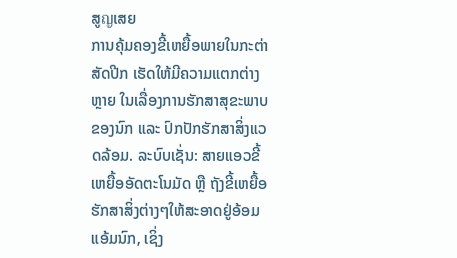ສູญເສຍ
ການຄຸ້ມຄອງຂີ້ເຫຍື້ອພາຍໃນກະຕ່າສັດປີກ ເຮັດໃຫ້ມີຄວາມແຕກຕ່າງຫຼາຍ ໃນເລື່ອງການຮັກສາສຸຂະພາບຂອງນົກ ແລະ ປົກປັກຮັກສາສິ່ງແວດລ້ອມ. ລະບົບເຊັ່ນ: ສາຍແອວຂີ້ເຫຍື້ອອັດຕະໂນມັດ ຫຼື ຖັງຂີ້ເຫຍື້ອຮັກສາສິ່ງຕ່າງໆໃຫ້ສະອາດຢູ່ອ້ອມແອ້ມນົກ, ເຊິ່ງ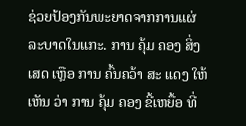ຊ່ວຍປ້ອງກັນພະຍາດຈາກການແຜ່ລະບາດໃນແກະ. ການ ຄຸ້ມ ຄອງ ສິ່ງ ເສດ ເຫຼືອ ການ ຄົ້ນຄວ້າ ສະ ແດງ ໃຫ້ ເຫັນ ວ່າ ການ ຄຸ້ມ ຄອງ ຂີ້ເຫຍື້ອ ທີ່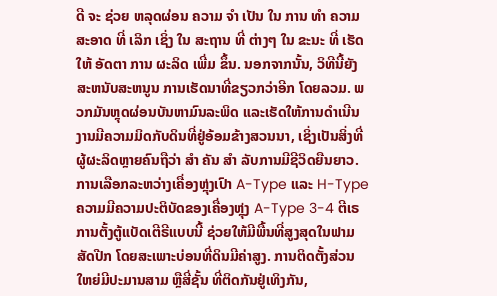ດີ ຈະ ຊ່ວຍ ຫລຸດຜ່ອນ ຄວາມ ຈໍາ ເປັນ ໃນ ການ ທໍາ ຄວາມ ສະອາດ ທີ່ ເລິກ ເຊິ່ງ ໃນ ສະຖານ ທີ່ ຕ່າງໆ ໃນ ຂະນະ ທີ່ ເຮັດ ໃຫ້ ອັດຕາ ການ ຜະລິດ ເພີ່ມ ຂຶ້ນ. ນອກຈາກນັ້ນ, ວິທີນີ້ຍັງສະຫນັບສະຫນູນ ການເຮັດນາທີ່ຂຽວກວ່າອີກ ໂດຍລວມ. ພວກມັນຫຼຸດຜ່ອນບັນຫາມົນລະພິດ ແລະເຮັດໃຫ້ການດໍາເນີນງານມີຄວາມມິດກັບດິນທີ່ຢູ່ອ້ອມຂ້າງສວນນາ, ເຊິ່ງເປັນສິ່ງທີ່ຜູ້ຜະລິດຫຼາຍຄົນຖືວ່າ ສໍາ ຄັນ ສໍາ ລັບການມີຊີວິດຍືນຍາວ.
ການເລືອກລະຫວ່າງເຄື່ອງຫຼຸ່ງເປົາ A-Type ແລະ H-Type
ຄວາມມີຄວາມປະຕິບັດຂອງເຄື່ອງຫຼຸ່ງ A-Type 3-4 ຕີເຣ
ການຕັ້ງຕູ້ແບັດເຕີຣີແບບນີ້ ຊ່ວຍໃຫ້ມີພື້ນທີ່ສູງສຸດໃນຟາມສັດປີກ ໂດຍສະເພາະບ່ອນທີ່ດິນມີຄ່າສູງ. ການຕິດຕັ້ງສ່ວນໃຫຍ່ມີປະມານສາມ ຫຼືສີ່ຊັ້ນ ທີ່ຕິດກັນຢູ່ເທິງກັນ,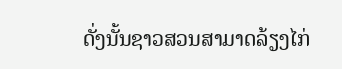ດັ່ງນັ້ນຊາວສວນສາມາດລ້ຽງໄກ່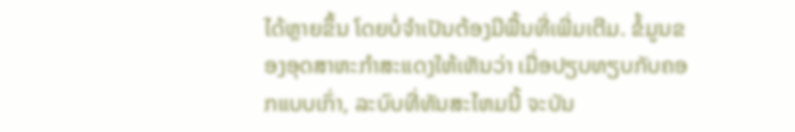ໄດ້ຫຼາຍຂຶ້ນ ໂດຍບໍ່ຈໍາເປັນຕ້ອງມີພື້ນທີ່ເພີ່ມເຕີມ. ຂໍ້ມູນຂອງອຸດສາຫະກໍາສະແດງໃຫ້ເຫັນວ່າ ເມື່ອປຽບທຽບກັບຄອກແບບເກົ່າ, ລະບົບທີ່ທັນສະໄຫມນີ້ ຈະບັນ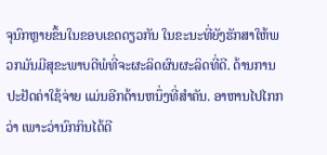ຈຸນົກຫຼາຍຂຶ້ນໃນຂອບເຂດດຽວກັນ ໃນຂະນະທີ່ຍັງຮັກສາໃຫ້ພວກມັນມີສຸຂະພາບດີພໍທີ່ຈະຜະລິດຜົນຜະລິດທີ່ດີ. ດ້ານການປະຢັດຄ່າໃຊ້ຈ່າຍ ແມ່ນອີກດ້ານຫນຶ່ງທີ່ສໍາຄັນ. ອາຫານໄປໄກກວ່າ ເພາະວ່ານົກກິນໄດ້ດີ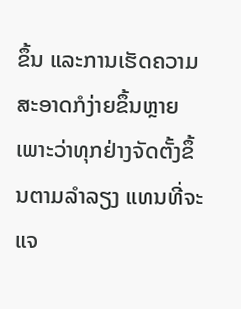ຂຶ້ນ ແລະການເຮັດຄວາມສະອາດກໍງ່າຍຂຶ້ນຫຼາຍ ເພາະວ່າທຸກຢ່າງຈັດຕັ້ງຂຶ້ນຕາມລໍາລຽງ ແທນທີ່ຈະແຈ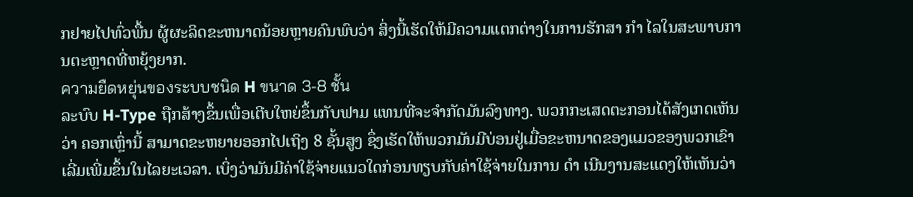ກຢາຍໄປທົ່ວພື້ນ ຜູ້ຜະລິດຂະຫນາດນ້ອຍຫຼາຍຄົນພົບວ່າ ສິ່ງນີ້ເຮັດໃຫ້ມີຄວາມແຕກຕ່າງໃນການຮັກສາ ກໍາ ໄລໃນສະພາບການຕະຫຼາດທີ່ຫຍຸ້ງຍາກ.
ความยืดหยุ่นของระบบชนิด H ขนาด 3-8 ชั้น
ລະບົບ H-Type ຖືກສ້າງຂຶ້ນເພື່ອເຕີບໃຫຍ່ຂຶ້ນກັບຟາມ ແທນທີ່ຈະຈໍາກັດມັນລົງທາງ. ພວກກະເສດຕະກອນໄດ້ສັງເກດເຫັນວ່າ ຄອກເຫຼົ່ານີ້ ສາມາດຂະຫຍາຍອອກໄປເຖິງ 8 ຊັ້ນສູງ ຊຶ່ງເຮັດໃຫ້ພວກມັນມີບ່ອນຢູ່ເມື່ອຂະຫນາດຂອງແມວຂອງພວກເຂົາເລີ່ມເພີ່ມຂຶ້ນໃນໄລຍະເວລາ. ເບິ່ງວ່າມັນມີຄ່າໃຊ້ຈ່າຍແນວໃດກ່ອນທຽບກັບຄ່າໃຊ້ຈ່າຍໃນການ ດໍາ ເນີນງານສະແດງໃຫ້ເຫັນວ່າ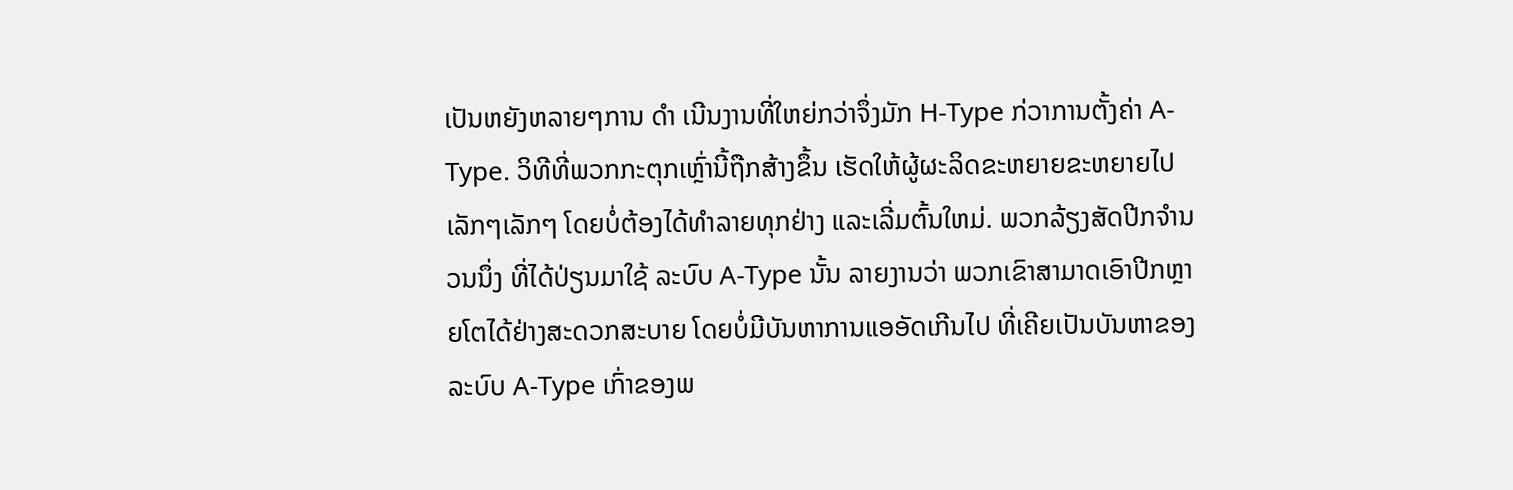ເປັນຫຍັງຫລາຍໆການ ດໍາ ເນີນງານທີ່ໃຫຍ່ກວ່າຈຶ່ງມັກ H-Type ກ່ວາການຕັ້ງຄ່າ A-Type. ວິທີທີ່ພວກກະຕຸກເຫຼົ່ານີ້ຖືກສ້າງຂຶ້ນ ເຮັດໃຫ້ຜູ້ຜະລິດຂະຫຍາຍຂະຫຍາຍໄປເລັກໆເລັກໆ ໂດຍບໍ່ຕ້ອງໄດ້ທໍາລາຍທຸກຢ່າງ ແລະເລີ່ມຕົ້ນໃຫມ່. ພວກລ້ຽງສັດປີກຈໍານວນນຶ່ງ ທີ່ໄດ້ປ່ຽນມາໃຊ້ ລະບົບ A-Type ນັ້ນ ລາຍງານວ່າ ພວກເຂົາສາມາດເອົາປີກຫຼາຍໂຕໄດ້ຢ່າງສະດວກສະບາຍ ໂດຍບໍ່ມີບັນຫາການແອອັດເກີນໄປ ທີ່ເຄີຍເປັນບັນຫາຂອງລະບົບ A-Type ເກົ່າຂອງພ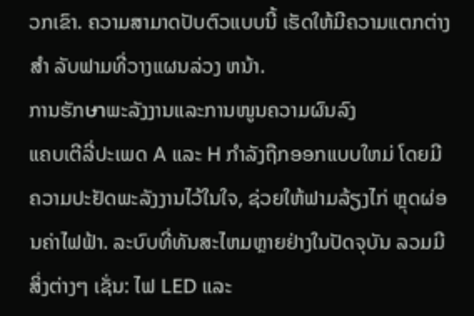ວກເຂົາ. ຄວາມສາມາດປັບຕົວແບບນີ້ ເຮັດໃຫ້ມີຄວາມແຕກຕ່າງ ສໍາ ລັບຟາມທີ່ວາງແຜນລ່ວງ ຫນ້າ.
ການຮັກษาພະລັງງານແລະການໜູນຄວາມຜົນລົງ
ແຄບເຕີລີ່ປະເພດ A ແລະ H ກໍາລັງຖືກອອກແບບໃຫມ່ ໂດຍມີຄວາມປະຢັດພະລັງງານໄວ້ໃນໃຈ, ຊ່ວຍໃຫ້ຟາມລ້ຽງໄກ່ ຫຼຸດຜ່ອນຄ່າໄຟຟ້າ. ລະບົບທີ່ທັນສະໄຫມຫຼາຍຢ່າງໃນປັດຈຸບັນ ລວມມີສິ່ງຕ່າງໆ ເຊັ່ນ: ໄຟ LED ແລະ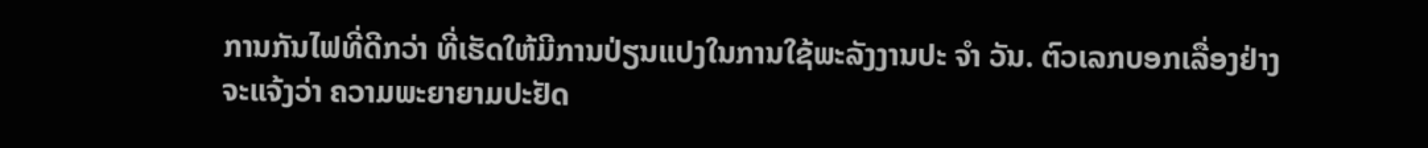ການກັນໄຟທີ່ດີກວ່າ ທີ່ເຮັດໃຫ້ມີການປ່ຽນແປງໃນການໃຊ້ພະລັງງານປະ ຈໍາ ວັນ. ຕົວເລກບອກເລື່ອງຢ່າງຈະແຈ້ງວ່າ ຄວາມພະຍາຍາມປະຢັດ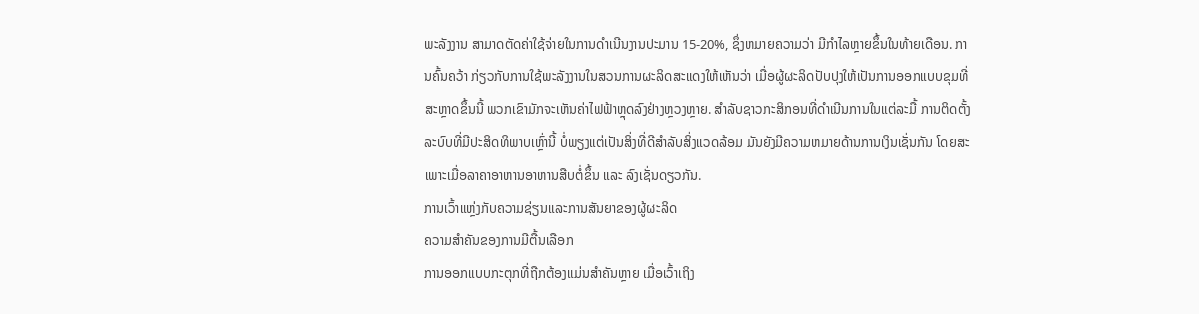ພະລັງງານ ສາມາດຕັດຄ່າໃຊ້ຈ່າຍໃນການດໍາເນີນງານປະມານ 15-20%, ຊຶ່ງຫມາຍຄວາມວ່າ ມີກໍາໄລຫຼາຍຂຶ້ນໃນທ້າຍເດືອນ. ການຄົ້ນຄວ້າ ກ່ຽວກັບການໃຊ້ພະລັງງານໃນສວນການຜະລິດສະແດງໃຫ້ເຫັນວ່າ ເມື່ອຜູ້ຜະລິດປັບປຸງໃຫ້ເປັນການອອກແບບຂຸມທີ່ສະຫຼາດຂຶ້ນນີ້ ພວກເຂົາມັກຈະເຫັນຄ່າໄຟຟ້າຫຼຸດລົງຢ່າງຫຼວງຫຼາຍ. ສໍາລັບຊາວກະສິກອນທີ່ດໍາເນີນການໃນແຕ່ລະມື້ ການຕິດຕັ້ງລະບົບທີ່ມີປະສິດທິພາບເຫຼົ່ານີ້ ບໍ່ພຽງແຕ່ເປັນສິ່ງທີ່ດີສໍາລັບສິ່ງແວດລ້ອມ ມັນຍັງມີຄວາມຫມາຍດ້ານການເງິນເຊັ່ນກັນ ໂດຍສະເພາະເມື່ອລາຄາອາຫານອາຫານສືບຕໍ່ຂຶ້ນ ແລະ ລົງເຊັ່ນດຽວກັນ.
ການເວົ້າແຫຼ່ງກັບຄວາມຊ່ຽນແລະການສັນຍາຂອງຜູ້ຜະລິດ
ຄວາມສຳຄັນຂອງການມີຕື້ນເລືອກ
ການອອກແບບກະຕຸກທີ່ຖືກຕ້ອງແມ່ນສໍາຄັນຫຼາຍ ເມື່ອເວົ້າເຖິງ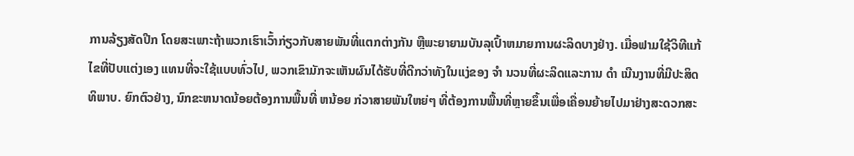ການລ້ຽງສັດປີກ ໂດຍສະເພາະຖ້າພວກເຮົາເວົ້າກ່ຽວກັບສາຍພັນທີ່ແຕກຕ່າງກັນ ຫຼືພະຍາຍາມບັນລຸເປົ້າຫມາຍການຜະລິດບາງຢ່າງ. ເມື່ອຟາມໃຊ້ວິທີແກ້ໄຂທີ່ປັບແຕ່ງເອງ ແທນທີ່ຈະໃຊ້ແບບທົ່ວໄປ, ພວກເຂົາມັກຈະເຫັນຜົນໄດ້ຮັບທີ່ດີກວ່າທັງໃນແງ່ຂອງ ຈໍາ ນວນທີ່ຜະລິດແລະການ ດໍາ ເນີນງານທີ່ມີປະສິດທິພາບ. ຍົກຕົວຢ່າງ, ນົກຂະຫນາດນ້ອຍຕ້ອງການພື້ນທີ່ ຫນ້ອຍ ກ່ວາສາຍພັນໃຫຍ່ໆ ທີ່ຕ້ອງການພື້ນທີ່ຫຼາຍຂຶ້ນເພື່ອເຄື່ອນຍ້າຍໄປມາຢ່າງສະດວກສະ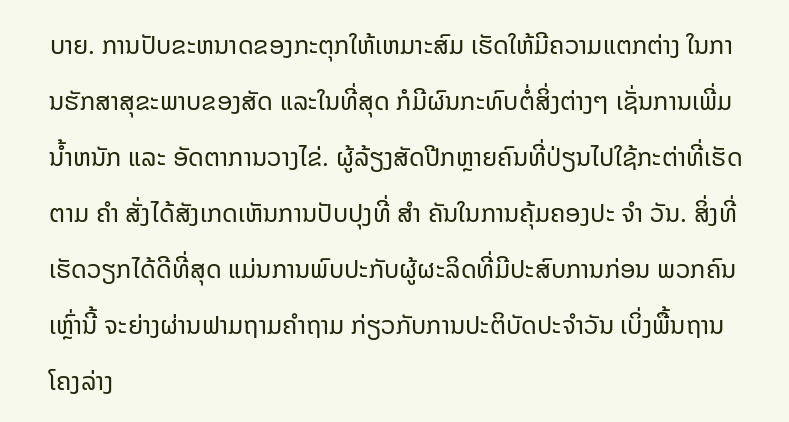ບາຍ. ການປັບຂະຫນາດຂອງກະຕຸກໃຫ້ເຫມາະສົມ ເຮັດໃຫ້ມີຄວາມແຕກຕ່າງ ໃນການຮັກສາສຸຂະພາບຂອງສັດ ແລະໃນທີ່ສຸດ ກໍມີຜົນກະທົບຕໍ່ສິ່ງຕ່າງໆ ເຊັ່ນການເພີ່ມນ້ຳຫນັກ ແລະ ອັດຕາການວາງໄຂ່. ຜູ້ລ້ຽງສັດປີກຫຼາຍຄົນທີ່ປ່ຽນໄປໃຊ້ກະຕ່າທີ່ເຮັດຕາມ ຄໍາ ສັ່ງໄດ້ສັງເກດເຫັນການປັບປຸງທີ່ ສໍາ ຄັນໃນການຄຸ້ມຄອງປະ ຈໍາ ວັນ. ສິ່ງທີ່ເຮັດວຽກໄດ້ດີທີ່ສຸດ ແມ່ນການພົບປະກັບຜູ້ຜະລິດທີ່ມີປະສົບການກ່ອນ ພວກຄົນເຫຼົ່ານີ້ ຈະຍ່າງຜ່ານຟາມຖາມຄໍາຖາມ ກ່ຽວກັບການປະຕິບັດປະຈໍາວັນ ເບິ່ງພື້ນຖານໂຄງລ່າງ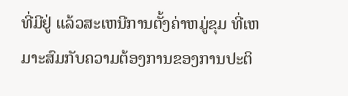ທີ່ມີຢູ່ ແລ້ວສະເຫນີການຕັ້ງຄ່າຫມູ່ຂຸມ ທີ່ເຫມາະສົມກັບຄວາມຕ້ອງການຂອງການປະຕິ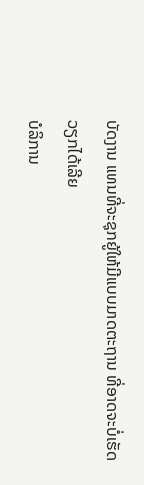ບັດງານ ແທນທີ່ຈະຊຸກຍູ້ໃຫ້ມີແບບມາດຕະຖານ ທີ່ອາດຈະບໍ່ເຮັດວຽກໄດ້ເລີຍ
ບໍລິການ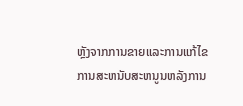ຫຼັງຈາກການຂາຍແລະການແກ້ໄຂ
ການສະຫນັບສະຫນູນຫລັງການ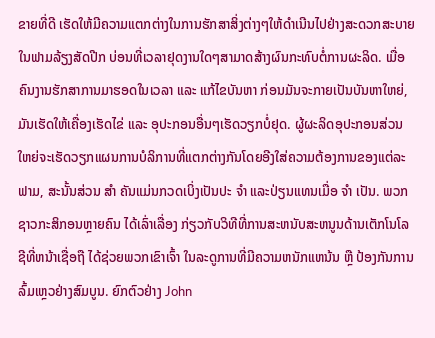ຂາຍທີ່ດີ ເຮັດໃຫ້ມີຄວາມແຕກຕ່າງໃນການຮັກສາສິ່ງຕ່າງໆໃຫ້ດໍາເນີນໄປຢ່າງສະດວກສະບາຍ ໃນຟາມລ້ຽງສັດປີກ ບ່ອນທີ່ເວລາຢຸດງານໃດໆສາມາດສ້າງຜົນກະທົບຕໍ່ການຜະລິດ. ເມື່ອຄົນງານຮັກສາການມາຮອດໃນເວລາ ແລະ ແກ້ໄຂບັນຫາ ກ່ອນມັນຈະກາຍເປັນບັນຫາໃຫຍ່, ມັນເຮັດໃຫ້ເຄື່ອງເຮັດໄຂ່ ແລະ ອຸປະກອນອື່ນໆເຮັດວຽກບໍ່ຢຸດ. ຜູ້ຜະລິດອຸປະກອນສ່ວນໃຫຍ່ຈະເຮັດວຽກແຜນການບໍລິການທີ່ແຕກຕ່າງກັນໂດຍອີງໃສ່ຄວາມຕ້ອງການຂອງແຕ່ລະຟາມ, ສະນັ້ນສ່ວນ ສໍາ ຄັນແມ່ນກວດເບິ່ງເປັນປະ ຈໍາ ແລະປ່ຽນແທນເມື່ອ ຈໍາ ເປັນ. ພວກຊາວກະສິກອນຫຼາຍຄົນ ໄດ້ເລົ່າເລື່ອງ ກ່ຽວກັບວິທີທີ່ການສະຫນັບສະຫນູນດ້ານເຕັກໂນໂລຊີທີ່ຫນ້າເຊື່ອຖື ໄດ້ຊ່ວຍພວກເຂົາເຈົ້າ ໃນລະດູການທີ່ມີຄວາມຫນັກແຫນ້ນ ຫຼື ປ້ອງກັນການລົ້ມເຫຼວຢ່າງສົມບູນ. ຍົກຕົວຢ່າງ John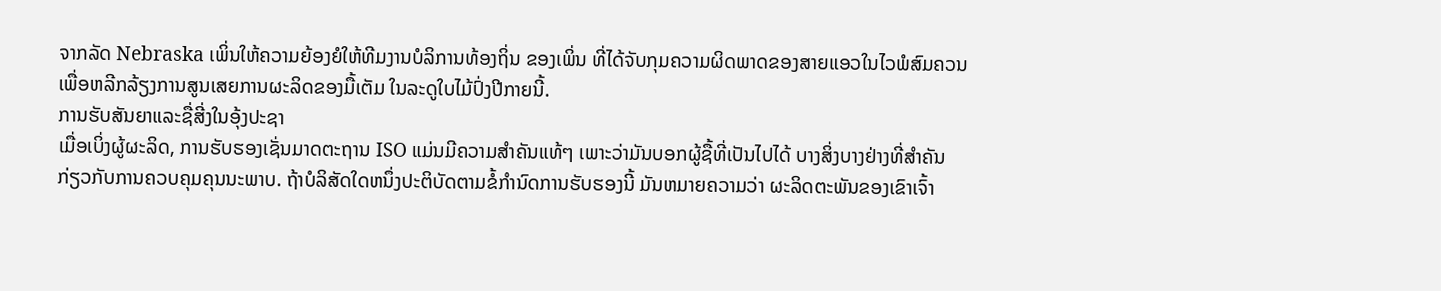ຈາກລັດ Nebraska ເພິ່ນໃຫ້ຄວາມຍ້ອງຍໍໃຫ້ທີມງານບໍລິການທ້ອງຖິ່ນ ຂອງເພິ່ນ ທີ່ໄດ້ຈັບກຸມຄວາມຜິດພາດຂອງສາຍແອວໃນໄວພໍສົມຄວນ ເພື່ອຫລີກລ້ຽງການສູນເສຍການຜະລິດຂອງມື້ເຕັມ ໃນລະດູໃບໄມ້ປົ່ງປີກາຍນີ້.
ການຮັບສັນຍາແລະຊື່ສີ່ງໃນອຸ້ງປະຊາ
ເມື່ອເບິ່ງຜູ້ຜະລິດ, ການຮັບຮອງເຊັ່ນມາດຕະຖານ ISO ແມ່ນມີຄວາມສໍາຄັນແທ້ໆ ເພາະວ່າມັນບອກຜູ້ຊື້ທີ່ເປັນໄປໄດ້ ບາງສິ່ງບາງຢ່າງທີ່ສໍາຄັນ ກ່ຽວກັບການຄວບຄຸມຄຸນນະພາບ. ຖ້າບໍລິສັດໃດຫນຶ່ງປະຕິບັດຕາມຂໍ້ກໍານົດການຮັບຮອງນີ້ ມັນຫມາຍຄວາມວ່າ ຜະລິດຕະພັນຂອງເຂົາເຈົ້າ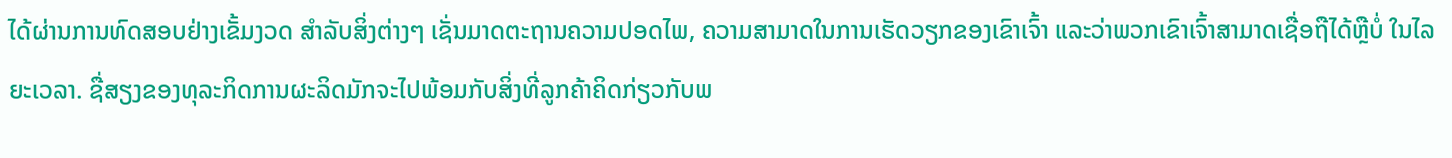ໄດ້ຜ່ານການທົດສອບຢ່າງເຂັ້ມງວດ ສໍາລັບສິ່ງຕ່າງໆ ເຊັ່ນມາດຕະຖານຄວາມປອດໄພ, ຄວາມສາມາດໃນການເຮັດວຽກຂອງເຂົາເຈົ້າ ແລະວ່າພວກເຂົາເຈົ້າສາມາດເຊື່ອຖືໄດ້ຫຼືບໍ່ ໃນໄລຍະເວລາ. ຊື່ສຽງຂອງທຸລະກິດການຜະລິດມັກຈະໄປພ້ອມກັບສິ່ງທີ່ລູກຄ້າຄິດກ່ຽວກັບພ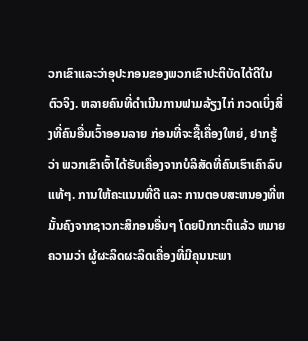ວກເຂົາແລະວ່າອຸປະກອນຂອງພວກເຂົາປະຕິບັດໄດ້ດີໃນຕົວຈິງ. ຫລາຍຄົນທີ່ດໍາເນີນການຟາມລ້ຽງໄກ່ ກວດເບິ່ງສິ່ງທີ່ຄົນອື່ນເວົ້າອອນລາຍ ກ່ອນທີ່ຈະຊື້ເຄື່ອງໃຫຍ່, ຢາກຮູ້ວ່າ ພວກເຂົາເຈົ້າໄດ້ຮັບເຄື່ອງຈາກບໍລິສັດທີ່ຄົນເຮົາເຄົາລົບແທ້ໆ. ການໃຫ້ຄະແນນທີ່ດີ ແລະ ການຕອບສະຫນອງທີ່ຫມັ້ນຄົງຈາກຊາວກະສິກອນອື່ນໆ ໂດຍປົກກະຕິແລ້ວ ຫມາຍຄວາມວ່າ ຜູ້ຜະລິດຜະລິດເຄື່ອງທີ່ມີຄຸນນະພາ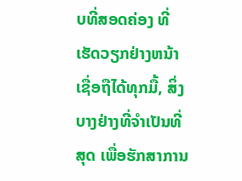ບທີ່ສອດຄ່ອງ ທີ່ເຮັດວຽກຢ່າງຫນ້າເຊື່ອຖືໄດ້ທຸກມື້, ສິ່ງບາງຢ່າງທີ່ຈໍາເປັນທີ່ສຸດ ເພື່ອຮັກສາການ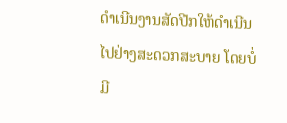ດໍາເນີນງານສັດປີກໃຫ້ດໍາເນີນໄປຢ່າງສະດວກສະບາຍ ໂດຍບໍ່ມີ